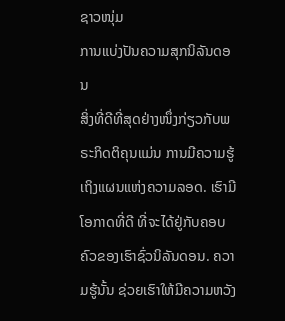ຊາວໜຸ່ມ
ການແບ່ງປັນຄວາມສຸກນິລັນດອນ
ສິ່ງທີ່ດີທີ່ສຸດຢ່າງໜຶ່ງກ່ຽວກັບພຣະກິດຕິຄຸນແມ່ນ ການມີຄວາມຮູ້ເຖິງແຜນແຫ່ງຄວາມລອດ. ເຮົາມີໂອກາດທີ່ດີ ທີ່ຈະໄດ້ຢູ່ກັບຄອບຄົວຂອງເຮົາຊົ່ວນິລັນດອນ. ຄວາມຮູ້ນັ້ນ ຊ່ວຍເຮົາໃຫ້ມີຄວາມຫວັງ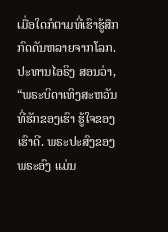ເມື່ອໃດກໍຕາມທີ່ເຮົາຮູ້ສຶກກົດດັນຫລາຍຈາກໂລກ. ປະທານໄອຣິງ ສອນວ່າ, “ພຣະບິດາເທິງສະຫວັນທີ່ຮັກຂອງເຮົາ ຮູ້ໃຈຂອງເຮົາດີ. ພຣະປະສົງຂອງພຣະອົງ ແມ່ນ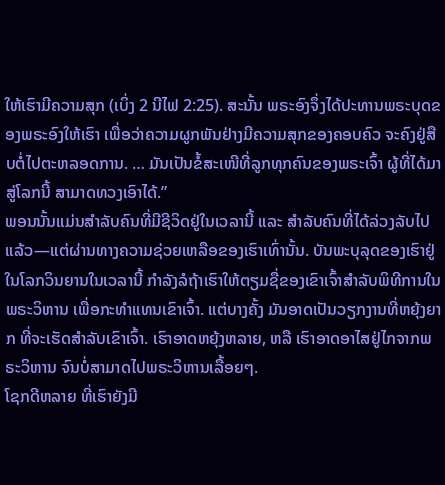ໃຫ້ເຮົາມີຄວາມສຸກ (ເບິ່ງ 2 ນີໄຟ 2:25). ສະນັ້ນ ພຣະອົງຈຶ່ງໄດ້ປະທານພຣະບຸດຂອງພຣະອົງໃຫ້ເຮົາ ເພື່ອວ່າຄວາມຜູກພັນຢ່າງມີຄວາມສຸກຂອງຄອບຄົວ ຈະຄົງຢູ່ສືບຕໍ່ໄປຕະຫລອດການ. … ມັນເປັນຂໍ້ສະເໜີທີ່ລູກທຸກຄົນຂອງພຣະເຈົ້າ ຜູ້ທີ່ໄດ້ມາສູ່ໂລກນີ້ ສາມາດທວງເອົາໄດ້.”
ພອນນັ້ນແມ່ນສຳລັບຄົນທີ່ມີຊີວິດຢູ່ໃນເວລານີ້ ແລະ ສຳລັບຄົນທີ່ໄດ້ລ່ວງລັບໄປແລ້ວ—ແຕ່ຜ່ານທາງຄວາມຊ່ວຍເຫລືອຂອງເຮົາເທົ່ານັ້ນ. ບັນພະບຸລຸດຂອງເຮົາຢູ່ໃນໂລກວິນຍານໃນເວລານີ້ ກຳລັງລໍຖ້າເຮົາໃຫ້ຕຽມຊື່ຂອງເຂົາເຈົ້າສຳລັບພິທີການໃນພຣະວິຫານ ເພື່ອກະທຳແທນເຂົາເຈົ້າ. ແຕ່ບາງຄັ້ງ ມັນອາດເປັນວຽກງານທີ່ຫຍຸ້ງຍາກ ທີ່ຈະເຮັດສຳລັບເຂົາເຈົ້າ. ເຮົາອາດຫຍຸ້ງຫລາຍ, ຫລື ເຮົາອາດອາໄສຢູ່ໄກຈາກພຣະວິຫານ ຈົນບໍ່ສາມາດໄປພຣະວິຫານເລື້ອຍໆ.
ໂຊກດີຫລາຍ ທີ່ເຮົາຍັງມີ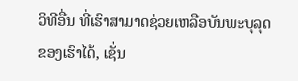ວິທີອື່ນ ທີ່ເຮົາສາມາດຊ່ວຍເຫລືອບັນພະບຸລຸດຂອງເຮົາໄດ້, ເຊັ່ນ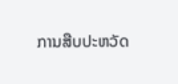ການສືບປະຫວັດ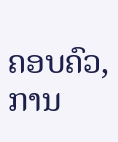ຄອບຄົວ, ການ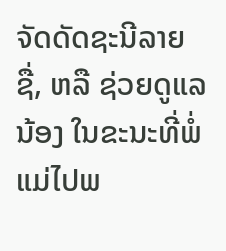ຈັດດັດຊະນີລາຍຊື່, ຫລື ຊ່ວຍດູແລນ້ອງ ໃນຂະນະທີ່ພໍ່ແມ່ໄປພ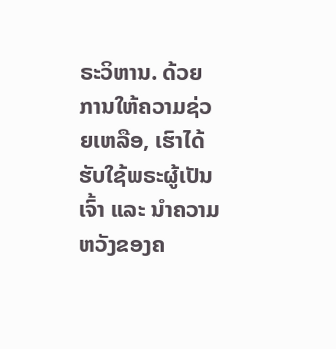ຣະວິຫານ. ດ້ວຍການໃຫ້ຄວາມຊ່ວຍເຫລືອ, ເຮົາໄດ້ຮັບໃຊ້ພຣະຜູ້ເປັນເຈົ້າ ແລະ ນຳຄວາມຫວັງຂອງຄ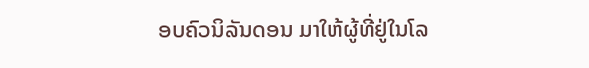ອບຄົວນິລັນດອນ ມາໃຫ້ຜູ້ທີ່ຢູ່ໃນໂລ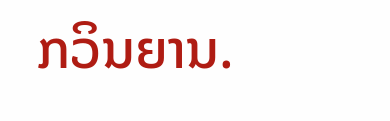ກວິນຍານ.